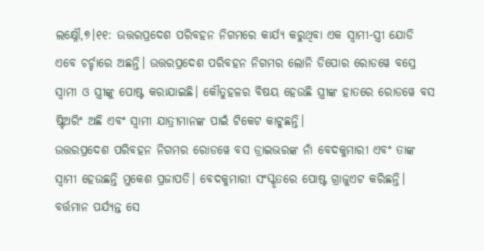ଲକ୍ଷ୍ନୌ,୭।୧୧: ଉତ୍ତରପ୍ରଦେଶ ପରିବହନ ନିଗମରେ କାର୍ଯ୍ୟ କରୁଥିବା ଏକ ସ୍ବାମୀ-ସ୍ତ୍ରୀ ଯୋଡି ଏବେ ଚର୍ଚ୍ଚାରେ ଅଛନ୍ତି। ଉତ୍ତରପ୍ରଦେଶ ପରିବହନ ନିଗମର ଲୋନି ଡିପୋର ରୋଡୱେ ବସ୍ରେ ସ୍ବାମୀ ଓ ସ୍ତ୍ରୀଙ୍କୁ ପୋଷ୍ଟ କରାଯାଇଛି। କୌତୁହଳର ବିଷୟ ହେଉଛି ସ୍ତ୍ରୀଙ୍କ ହାତରେ ରୋଡୱେ ବସ ଷ୍ଟିଅରିଂ ଅଛି ଏବଂ ସ୍ବାମୀ ଯାତ୍ରୀମାନଙ୍କ ପାଇଁ ଟିକେଟ କାଟୁଛନ୍ତି।
ଉତ୍ତରପ୍ରଦେଶ ପରିବହନ ନିଗମର ରୋଡୱେ ବସ ଡ୍ରାଇଭରଙ୍କ ନାଁ ବେଦକୁମାରୀ ଏବଂ ତାଙ୍କ ସ୍ବାମୀ ହେଉଛନ୍ତି ମୁକେଶ ପ୍ରଜାପତି। ବେଦକୁମାରୀ ସଂସ୍କୃତରେ ପୋଷ୍ଟ ଗ୍ରାଜୁଏଟ କରିଛନ୍ତି। ବର୍ତ୍ତମାନ ପର୍ଯ୍ୟନ୍ତ ସେ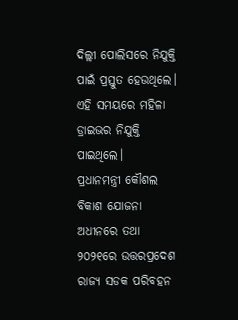ଦିଲ୍ଲୀ ପୋଲିସରେ ନିଯୁକ୍ତି ପାଇଁ ପ୍ରସ୍ତୁତ ହେଉଥିଲେ। ଏହି ସମୟରେ ମହିଳା ଡ୍ରାଇଭର ନିଯୁକ୍ତି ପାଇଥିଲେ।
ପ୍ରଧାନମନ୍ତ୍ରୀ କୌଶଲ ବିକାଶ ଯୋଜନା ଅଧୀନରେ ତଥା ୨୦୨୧ରେ ଉତ୍ତରପ୍ରଦେଶ ରାଜ୍ୟ ସଡକ ପରିବହନ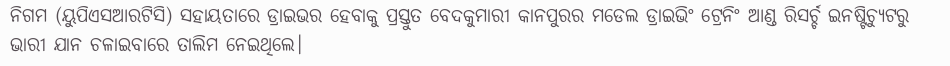ନିଗମ (ୟୁପିଏସଆରଟିସି) ସହାୟତାରେ ଡ୍ରାଇଭର ହେବାକୁ ପ୍ରସ୍ତୁତ ବେଦକୁମାରୀ କାନପୁରର ମଡେଲ ଡ୍ରାଇଭିଂ ଟ୍ରେନିଂ ଆଣ୍ଡ ରିସର୍ଚ୍ଚ ଇନଷ୍ଟିଚ୍ୟୁଟରୁ ଭାରୀ ଯାନ ଚଳାଇବାରେ ତାଲିମ ନେଇଥିଲେ।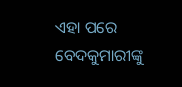ଏହା ପରେ ବେଦକୁମାରୀଙ୍କୁ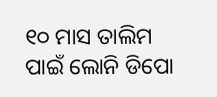୧୦ ମାସ ତାଲିମ ପାଇଁ ଲୋନି ଡିପୋ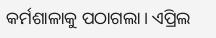କର୍ମଶାଳାକୁ ପଠାଗଲା। ଏପ୍ରିଲ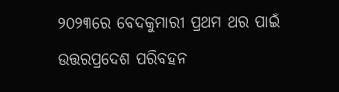୨୦୨୩ରେ ବେଦକୁମାରୀ ପ୍ରଥମ ଥର ପାଇଁ ଉତ୍ତରପ୍ରଦେଶ ପରିବହନ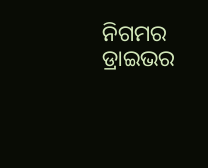ନିଗମର ଡ୍ରାଇଭର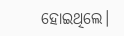ହୋଇଥିଲେ।